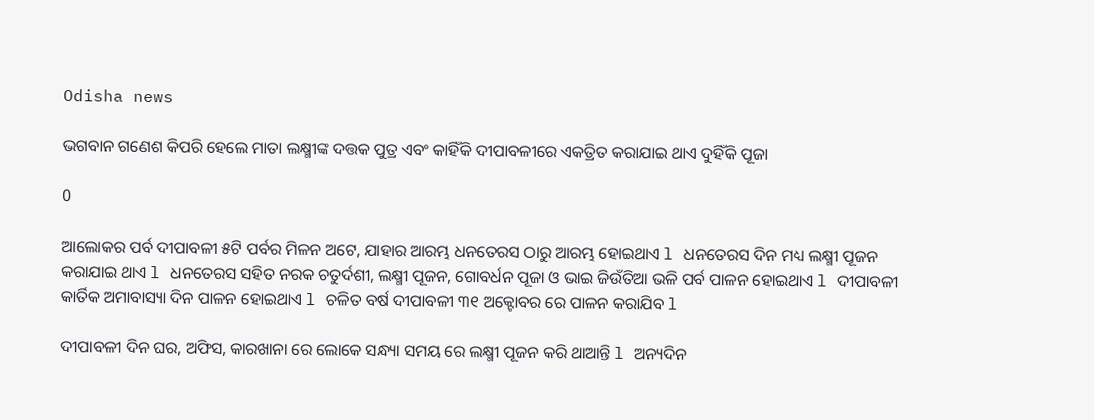Odisha news

ଭଗବାନ ଗଣେଶ କିପରି ହେଲେ ମାତା ଲକ୍ଷ୍ମୀଙ୍କ ଦତ୍ତକ ପୁତ୍ର ଏବଂ କାହିଁକି ଦୀପାବଳୀରେ ଏକତ୍ରିତ କରାଯାଇ ଥାଏ ଦୁହିଁକି ପୂଜା

0

ଆଲୋକର ପର୍ବ ଦୀପାବଳୀ ୫ଟି ପର୍ବର ମିଳନ ଅଟେ, ଯାହାର ଆରମ୍ଭ ଧନତେରସ ଠାରୁ ଆରମ୍ଭ ହୋଇଥାଏ l ଧନତେରସ ଦିନ ମଧ୍ୟ ଲକ୍ଷ୍ମୀ ପୂଜନ କରାଯାଇ ଥାଏ l ଧନତେରସ ସହିତ ନରକ ଚତୁର୍ଦଶୀ, ଲକ୍ଷ୍ମୀ ପୂଜନ, ଗୋବର୍ଧନ ପୂଜା ଓ ଭାଇ ଜିଉଁତିଆ ଭଳି ପର୍ବ ପାଳନ ହୋଇଥାଏ l ଦୀପାବଳୀ କାର୍ତିକ ଅମାବାସ୍ୟା ଦିନ ପାଳନ ହୋଇଥାଏ l ଚଳିତ ବର୍ଷ ଦୀପାବଳୀ ୩୧ ଅକ୍ଟୋବର ରେ ପାଳନ କରାଯିବ l

ଦୀପାବଳୀ ଦିନ ଘର, ଅଫିସ, କାରଖାନା ରେ ଲୋକେ ସନ୍ଧ୍ୟା ସମୟ ରେ ଲକ୍ଷ୍ମୀ ପୂଜନ କରି ଥାଆନ୍ତି l ଅନ୍ୟଦିନ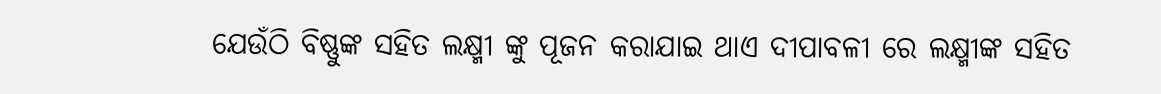ଯେଉଁଠି ବିଷ୍ଣୁଙ୍କ ସହିତ ଲକ୍ଷ୍ମୀ ଙ୍କୁ ପୂଜନ କରାଯାଇ ଥାଏ ଦୀପାବଳୀ ରେ ଲକ୍ଷ୍ମୀଙ୍କ ସହିତ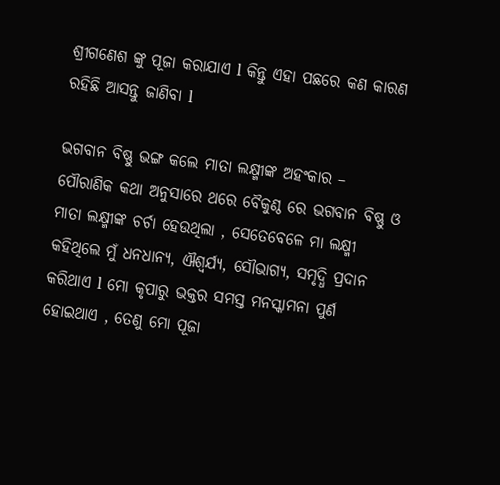ଶ୍ରୀଗଣେଶ ଙ୍କୁ ପୂଜା କରାଯାଏ l କିନ୍ତୁ ଏହା ପଛରେ କଣ କାରଣ ରହିଛି ଆସନ୍ତୁ ଜାଣିବା l

ଭଗବାନ ବିଷ୍ଣୁ ଭଙ୍ଗ କଲେ ମାତା ଲକ୍ଷ୍ମୀଙ୍କ ଅହଂକାର –
ପୌରାଣିକ କଥା ଅନୁସାରେ ଥରେ ବୈକୁଣ୍ଠ ରେ ଭଗବାନ ବିଷ୍ଣୁ ଓ ମାତା ଲକ୍ଷ୍ମୀଙ୍କ ଚର୍ଚା ହେଉଥିଲା , ସେତେବେଳେ ମା ଲକ୍ଷ୍ମୀ  କହିଥିଲେ ମୁଁ ଧନଧାନ୍ୟ, ଐଶ୍ୱର୍ଯ୍ୟ, ସୌଭାଗ୍ୟ, ସମୃଦ୍ଧି ପ୍ରଦାନ କରିଥାଏ l ମୋ କୃପାରୁ ଭକ୍ତର ସମସ୍ତ ମନସ୍କାମନା ପୁର୍ଣ ହୋଇଥାଏ , ତେଣୁ ମୋ ପୂଜା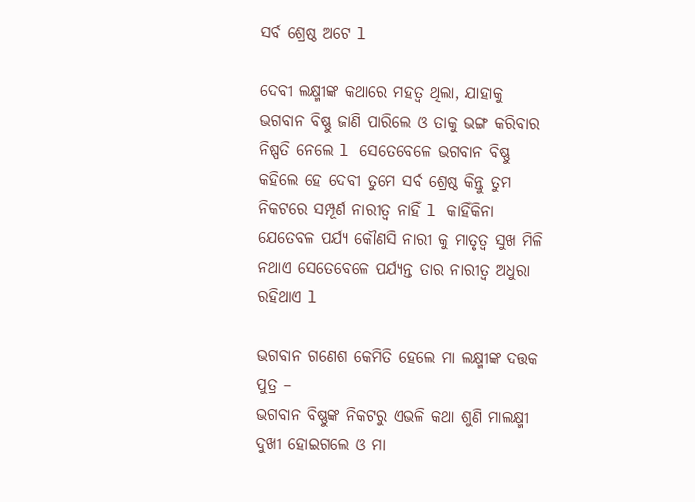ସର୍ବ ଶ୍ରେଷ୍ଠ ଅଟେ l

ଦେବୀ ଲକ୍ଷ୍ମୀଙ୍କ କଥାରେ ମହତ୍ୱ ଥିଲା, ଯାହାକୁ ଭଗବାନ ବିଷ୍ଣୁ ଜାଣି ପାରିଲେ ଓ ତାକୁ ଭଙ୍ଗ କରିବାର ନିଷ୍ପତି ନେଲେ l ସେତେବେଳେ ଭଗବାନ ବିଷ୍ଣୁ କହିଲେ ହେ ଦେବୀ ତୁମେ ସର୍ବ ଶ୍ରେଷ୍ଠ କିନ୍ତୁ ତୁମ ନିକଟରେ ସମ୍ପୂର୍ଣ ନାରୀତ୍ୱ ନାହିଁ l କାହିଁକିନା ଯେତେବଳ ପର୍ଯ୍ୟ କୌଣସି ନାରୀ କୁ ମାତୃତ୍ଵ ସୁଖ ମିଳି ନଥାଏ ସେତେବେଳେ ପର୍ଯ୍ୟନ୍ତ ତାର ନାରୀତ୍ୱ ଅଧୁରା ରହିଥାଏ l

ଭଗବାନ ଗଣେଶ କେମିତି ହେଲେ ମା ଲକ୍ଷ୍ମୀଙ୍କ ଦତ୍ତକ ପୁତ୍ର –
ଭଗବାନ ବିଷ୍ଣୁଙ୍କ ନିକଟରୁ ଏଭଳି କଥା ଶୁଣି ମାଲକ୍ଷ୍ମୀ ଦୁଖୀ ହୋଇଗଲେ ଓ ମା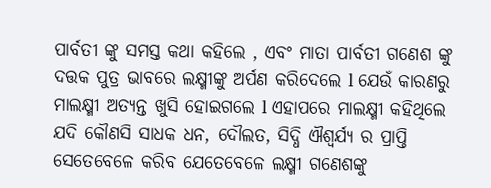ପାର୍ବତୀ ଙ୍କୁ ସମସ୍ତ କଥା କହିଲେ , ଏବଂ ମାତା ପାର୍ବତୀ ଗଣେଶ ଙ୍କୁ ଦତ୍ତକ ପୁତ୍ର ଭାବରେ ଲକ୍ଷ୍ମୀଙ୍କୁ ଅର୍ପଣ କରିଦେଲେ l ଯେଉଁ କାରଣରୁ ମାଲକ୍ଷ୍ମୀ ଅତ୍ୟନ୍ତ ଖୁସି ହୋଇଗଲେ l ଏହାପରେ ମାଲକ୍ଷ୍ମୀ କହିଥିଲେ ଯଦି କୌଣସି ସାଧକ ଧନ, ଦୌଲତ, ସିଦ୍ଧି ଐଶ୍ୱର୍ଯ୍ୟ ର ପ୍ରାପ୍ତି ସେତେବେଳେ କରିବ ଯେତେବେଳେ ଲକ୍ଷ୍ମୀ ଗଣେଶଙ୍କୁ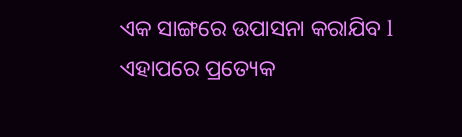ଏକ ସାଙ୍ଗରେ ଉପାସନା କରାଯିବ l ଏହାପରେ ପ୍ରତ୍ୟେକ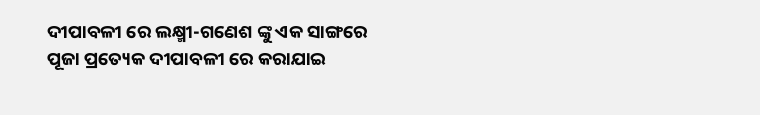ଦୀପାବଳୀ ରେ ଲକ୍ଷ୍ମୀ-ଗଣେଶ ଙ୍କୁ ଏକ ସାଙ୍ଗରେ ପୂଜା ପ୍ରତ୍ୟେକ ଦୀପାବଳୀ ରେ କରାଯାଇ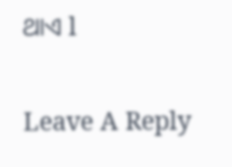ଥାଏ l

Leave A Reply